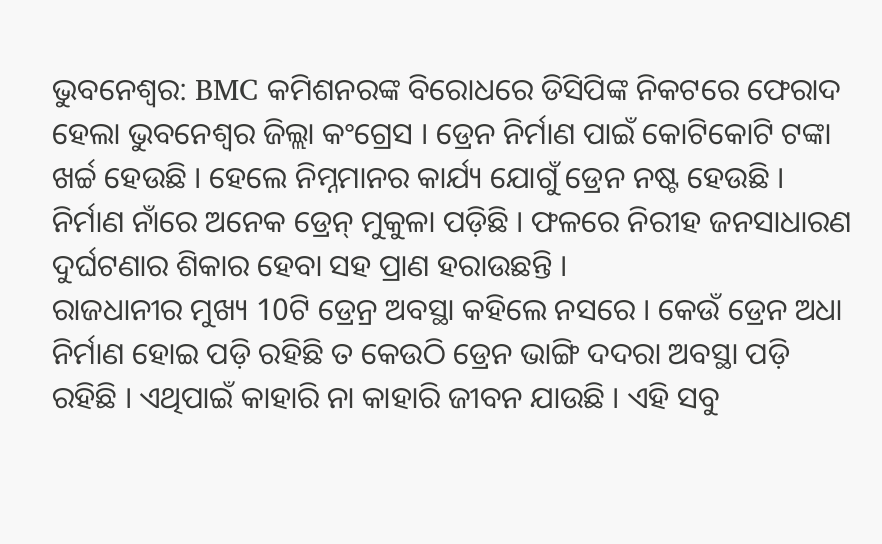ଭୁବନେଶ୍ବର: BMC କମିଶନରଙ୍କ ବିରୋଧରେ ଡିସିପିଙ୍କ ନିକଟରେ ଫେରାଦ ହେଲା ଭୁବନେଶ୍ୱର ଜିଲ୍ଲା କଂଗ୍ରେସ । ଡ୍ରେନ ନିର୍ମାଣ ପାଇଁ କୋଟିକୋଟି ଟଙ୍କା ଖର୍ଚ୍ଚ ହେଉଛି । ହେଲେ ନିମ୍ନମାନର କାର୍ଯ୍ୟ ଯୋଗୁଁ ଡ୍ରେନ ନଷ୍ଟ ହେଉଛି । ନିର୍ମାଣ ନାଁରେ ଅନେକ ଡ୍ରେନ୍ ମୁକୁଳା ପଡ଼ିଛି । ଫଳରେ ନିରୀହ ଜନସାଧାରଣ ଦୁର୍ଘଟଣାର ଶିକାର ହେବା ସହ ପ୍ରାଣ ହରାଉଛନ୍ତି ।
ରାଜଧାନୀର ମୁଖ୍ୟ 10ଟି ଡ୍ରେନ୍ର ଅବସ୍ଥା କହିଲେ ନସରେ । କେଉଁ ଡ୍ରେନ ଅଧା ନିର୍ମାଣ ହୋଇ ପଡ଼ି ରହିଛି ତ କେଉଠି ଡ୍ରେନ ଭାଙ୍ଗି ଦଦରା ଅବସ୍ଥା ପଡ଼ି ରହିଛି । ଏଥିପାଇଁ କାହାରି ନା କାହାରି ଜୀବନ ଯାଉଛି । ଏହି ସବୁ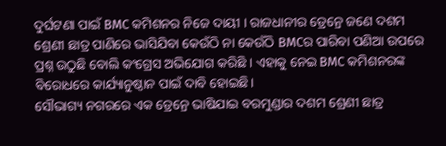ଦୁର୍ଘଟଣା ପାଇଁ BMC କମିଶନର ନିଜେ ଦାୟୀ । ରାଜଧାନୀର ଡ୍ରେନ୍ରେ ଜଣେ ଦଶମ ଶ୍ରେଣୀ ଛାତ୍ର ପାଣିରେ ଭାସିଯିବା କେଉଁଠି ନା କେଉଁଠି BMCର ପାରିବା ପଣିଆ ଉପରେ ପ୍ରଶ୍ନ ଉଠୁଛି ବୋଲି କଂଗ୍ରେସ ଅଭିଯୋଗ କରିଛି । ଏହାକୁ ନେଇ BMC କମିଶନରଙ୍କ ବିରୋଧରେ କାର୍ଯ୍ୟାନୁଷ୍ଠାନ ପାଇଁ ଦାବି ହୋଇଛି।
ସୌଭାଗ୍ୟ ନଗରରେ ଏକ ଡ୍ରେନ୍ରେ ଭାଷିଯାଇ ବରମୁଣ୍ଡାର ଦଶମ ଶ୍ରେଣୀ ଛାତ୍ର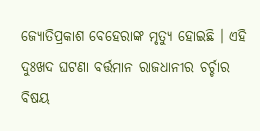ଜ୍ୟୋତିପ୍ରକାଶ ବେହେରାଙ୍କ ମୃତ୍ୟୁ ହୋଇଛି । ଏହି ଦୁଃଖଦ ଘଟଣା ବର୍ତ୍ତମାନ ରାଜଧାନୀର ଚର୍ଚ୍ଚାର ବିଷୟ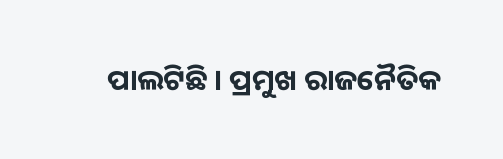ପାଲଟିଛି । ପ୍ରମୁଖ ରାଜନୈତିକ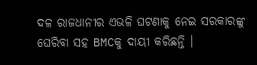ଦଳ ରାଜଧାନୀର ଏଭଳି ଘଟଣାକୁ ନେଇ ସରକାରଙ୍କୁ ଘେରିବା ସହ BMCକୁ ଦାୟୀ କରିଛନ୍ତି ।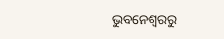ଭୁବନେଶ୍ବରରୁ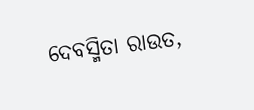ଦେବସ୍ମିତା ରାଉତ,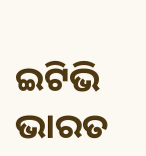ଇଟିଭି ଭାରତ